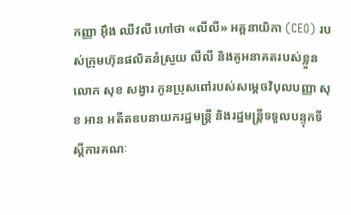កញ្ញា អ៊ឹង ឈីវលី ហៅថា «លីលី» អគ្គនាយិកា (CEO) របស់ក្រុមហ៊ុនផលិតនំស្រួយ លីលី និងគូអនាគតរបស់ខ្លួន លោក សុខ សង្វារ កូនប្រុសពៅរបស់សម្ដេចវិបុលបញ្ញា សុខ អាន អតីតឧបនាយករដ្ឋមន្ត្រី និងរដ្ឋមន្ត្រីទទួលបន្ទុកទីស្ដីការគណៈ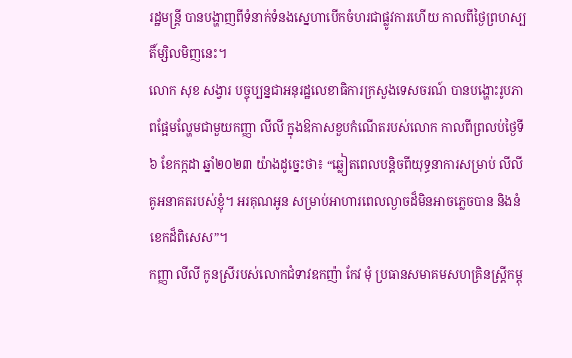រដ្ឋមន្ត្រី បានបង្ហាញពីទំនាក់ទំនងស្នេហាបើកចំហរជាផ្លូវការហើយ កាលពីថ្ងៃព្រហស្បតិ៍ម្សិលមិញនេះ។
លោក សុខ សង្វារ បច្ចុប្បន្នជាអនុរដ្ឋលេខាធិការក្រសួងទេសចរណ៍ បានបង្ហោះរូបភាពផ្អែមល្ហែមជាមួយកញ្ញា លីលី ក្នុងឱកាសខួបកំណើតរបស់លោក កាលពីព្រលប់ថ្ងៃទី៦ ខែកក្កដា ឆ្នាំ២០២៣ យ៉ាងដូច្នេះថា៖ “ឆ្លៀតពេលបន្តិចពីយុទ្ធនាការសម្រាប់ លីលី គូអនាគតរបស់ខ្ញុំ។ អរគុណអូន សម្រាប់អាហារពេលល្ងាចដ៏មិនអាចភ្លេចបាន និងនំខេកដ៏ពិសេស”។
កញ្ញា លីលី កូនស្រីរបស់លោកជំទាវឧកញ៉ា កែវ មុំ ប្រធានសមាគមសហគ្រិនស្ត្រីកម្ពុ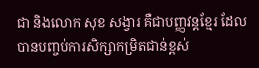ជា និងលោក សុខ សង្វារ គឺជាបញ្ញវន្តខ្មែរ ដែលបានបញ្ចប់ការសិក្សាកម្រិតជាន់ខ្ពស់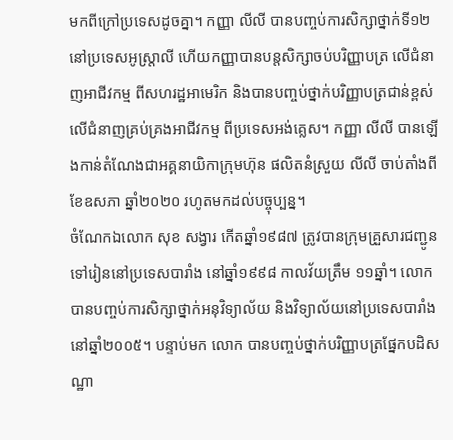មកពីក្រៅប្រទេសដូចគ្នា។ កញ្ញា លីលី បានបញ្ចប់ការសិក្សាថ្នាក់ទី១២ នៅប្រទេសអូស្ត្រាលី ហើយកញ្ញាបានបន្តសិក្សាចប់បរិញ្ញាបត្រ លើជំនាញអាជីវកម្ម ពីសហរដ្ឋអាមេរិក និងបានបញ្ចប់ថ្នាក់បរិញ្ញាបត្រជាន់ខ្ពស់ លើជំនាញគ្រប់គ្រងអាជីវកម្ម ពីប្រទេសអង់គ្លេស។ កញ្ញា លីលី បានឡើងកាន់តំណែងជាអគ្គនាយិកាក្រុមហ៊ុន ផលិតនំស្រួយ លីលី ចាប់តាំងពីខែឧសភា ឆ្នាំ២០២០ រហូតមកដល់បច្ចុប្បន្ន។
ចំណែកឯលោក សុខ សង្វារ កើតឆ្នាំ១៩៨៧ ត្រូវបានក្រុមគ្រួសារជញ្ជូនទៅរៀននៅប្រទេសបារាំង នៅឆ្នាំ១៩៩៨ កាលវ័យត្រឹម ១១ឆ្នាំ។ លោកបានបញ្ចប់ការសិក្សាថ្នាក់អនុវិទ្យាល័យ និងវិទ្យាល័យនៅប្រទេសបារាំង នៅឆ្នាំ២០០៥។ បន្ទាប់មក លោក បានបញ្ចប់ថ្នាក់បរិញ្ញាបត្រផ្នែកបដិសណ្ឋា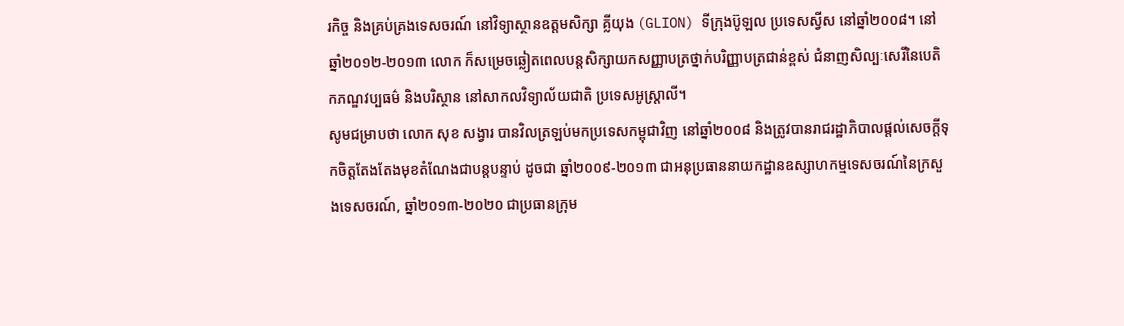រកិច្ច និងគ្រប់គ្រងទេសចរណ៍ នៅវិទ្យាស្ថានឧត្តមសិក្សា គ្លីយុង (GLION) ទីក្រុងប៊ូឡល ប្រទេសស្វីស នៅឆ្នាំ២០០៨។ នៅឆ្នាំ២០១២-២០១៣ លោក ក៏សម្រេចឆ្លៀតពេលបន្តសិក្សាយកសញ្ញាបត្រថ្នាក់បរិញ្ញាបត្រជាន់ខ្ពស់ ជំនាញសិល្បៈសេរីនៃបេតិកភណ្ឌវប្បធម៌ និងបរិស្ថាន នៅសាកលវិទ្យាល័យជាតិ ប្រទេសអូស្ត្រាលី។
សូមជម្រាបថា លោក សុខ សង្វារ បានវិលត្រឡប់មកប្រទេសកម្ពុជាវិញ នៅឆ្នាំ២០០៨ និងត្រូវបានរាជរដ្ឋាភិបាលផ្តល់សេចក្តីទុកចិត្តតែងតែងមុខតំណែងជាបន្តបន្ទាប់ ដូចជា ឆ្នាំ២០០៩-២០១៣ ជាអនុប្រធាននាយកដ្ឋានឧស្សាហកម្មទេសចរណ៍នៃក្រសួងទេសចរណ៍, ឆ្នាំ២០១៣-២០២០ ជាប្រធានក្រុម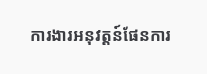ការងារអនុវត្តន៍ផែនការ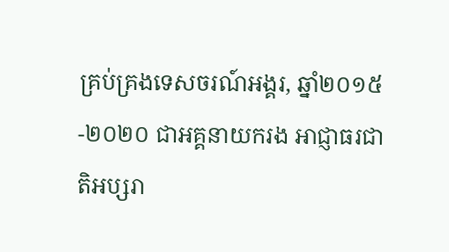គ្រប់គ្រងទេសចរណ៍អង្គរ, ឆ្នាំ២០១៥-២០២០ ជាអគ្គនាយករង អាជ្ញាធរជាតិអប្សរា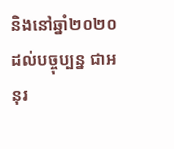និងនៅឆ្នាំ២០២០ ដល់បច្ចុប្បន្ន ជាអនុរ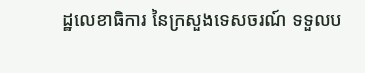ដ្ឋលេខាធិការ នៃក្រសួងទេសចរណ៍ ទទួលប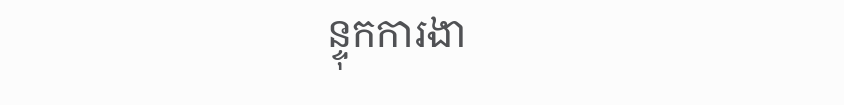ន្ទុកការងា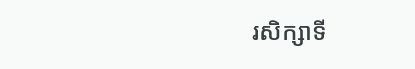រសិក្សាទី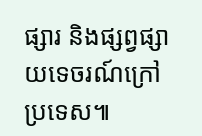ផ្សារ និងផ្សព្វផ្សាយទេចរណ៍ក្រៅប្រទេស៕